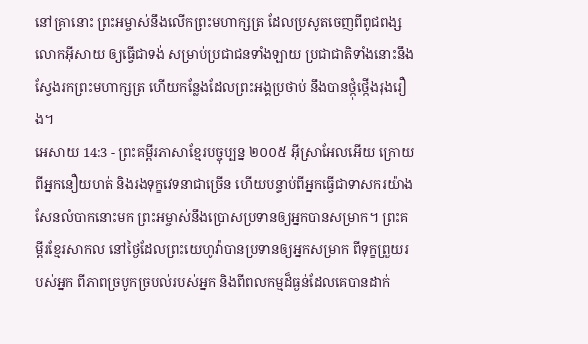នៅគ្រានោះ ព្រះអម្ចាស់នឹងលើកព្រះមហាក្សត្រ ដែលប្រសូតចេញពីពូជពង្សលោកអ៊ីសាយ ឲ្យធ្វើជាទង់ សម្រាប់ប្រជាជនទាំងឡាយ ប្រជាជាតិទាំងនោះនឹងស្វែងរកព្រះមហាក្សត្រ ហើយកន្លែងដែលព្រះអង្គប្រថាប់ នឹងបានថ្កុំថ្កើងរុងរឿង។
អេសាយ 14:3 - ព្រះគម្ពីរភាសាខ្មែរបច្ចុប្បន្ន ២០០៥ អ៊ីស្រាអែលអើយ ក្រោយពីអ្នកនឿយហត់ និងរងទុក្ខវេទនាជាច្រើន ហើយបន្ទាប់ពីអ្នកធ្វើជាទាសករយ៉ាងសែនលំបាកនោះមក ព្រះអម្ចាស់នឹងប្រោសប្រទានឲ្យអ្នកបានសម្រាក។ ព្រះគម្ពីរខ្មែរសាកល នៅថ្ងៃដែលព្រះយេហូវ៉ាបានប្រទានឲ្យអ្នកសម្រាក ពីទុក្ខព្រួយរបស់អ្នក ពីភាពច្របូកច្របល់របស់អ្នក និងពីពលកម្មដ៏ធ្ងន់ដែលគេបានដាក់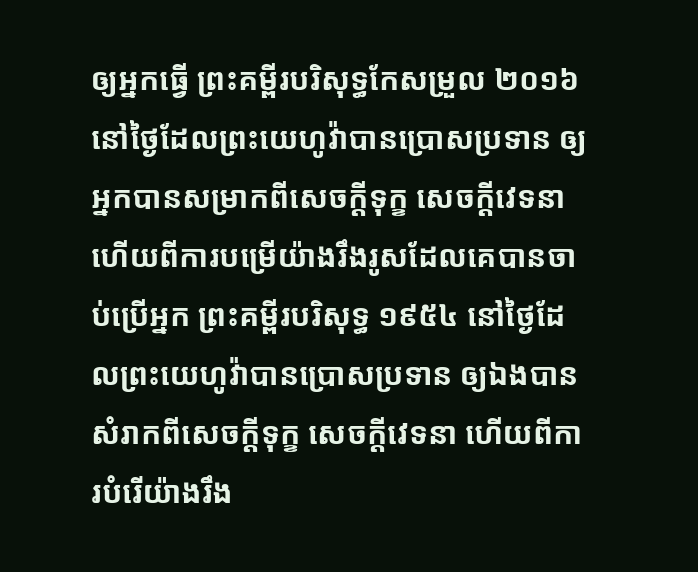ឲ្យអ្នកធ្វើ ព្រះគម្ពីរបរិសុទ្ធកែសម្រួល ២០១៦ នៅថ្ងៃដែលព្រះយេហូវ៉ាបានប្រោសប្រទាន ឲ្យអ្នកបានសម្រាកពីសេចក្ដីទុក្ខ សេចក្ដីវេទនា ហើយពីការបម្រើយ៉ាងរឹងរូសដែលគេបានចាប់ប្រើអ្នក ព្រះគម្ពីរបរិសុទ្ធ ១៩៥៤ នៅថ្ងៃដែលព្រះយេហូវ៉ាបានប្រោសប្រទាន ឲ្យឯងបានសំរាកពីសេចក្ដីទុក្ខ សេចក្ដីវេទនា ហើយពីការបំរើយ៉ាងរឹង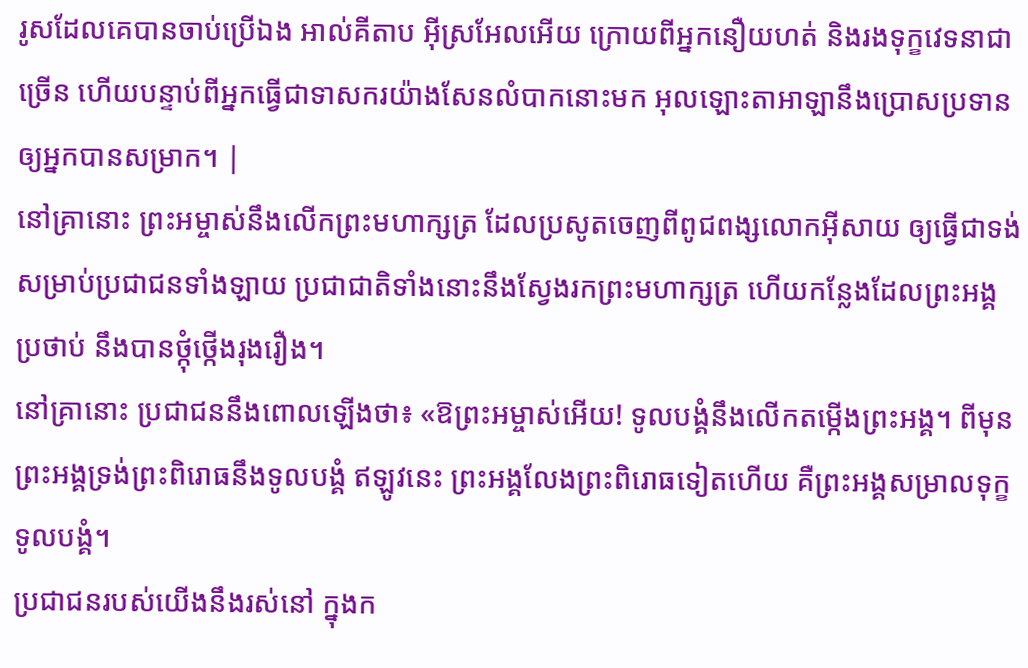រូសដែលគេបានចាប់ប្រើឯង អាល់គីតាប អ៊ីស្រអែលអើយ ក្រោយពីអ្នកនឿយហត់ និងរងទុក្ខវេទនាជាច្រើន ហើយបន្ទាប់ពីអ្នកធ្វើជាទាសករយ៉ាងសែនលំបាកនោះមក អុលឡោះតាអាឡានឹងប្រោសប្រទានឲ្យអ្នកបានសម្រាក។ |
នៅគ្រានោះ ព្រះអម្ចាស់នឹងលើកព្រះមហាក្សត្រ ដែលប្រសូតចេញពីពូជពង្សលោកអ៊ីសាយ ឲ្យធ្វើជាទង់ សម្រាប់ប្រជាជនទាំងឡាយ ប្រជាជាតិទាំងនោះនឹងស្វែងរកព្រះមហាក្សត្រ ហើយកន្លែងដែលព្រះអង្គប្រថាប់ នឹងបានថ្កុំថ្កើងរុងរឿង។
នៅគ្រានោះ ប្រជាជននឹងពោលឡើងថា៖ «ឱព្រះអម្ចាស់អើយ! ទូលបង្គំនឹងលើកតម្កើងព្រះអង្គ។ ពីមុន ព្រះអង្គទ្រង់ព្រះពិរោធនឹងទូលបង្គំ ឥឡូវនេះ ព្រះអង្គលែងព្រះពិរោធទៀតហើយ គឺព្រះអង្គសម្រាលទុក្ខទូលបង្គំ។
ប្រជាជនរបស់យើងនឹងរស់នៅ ក្នុងក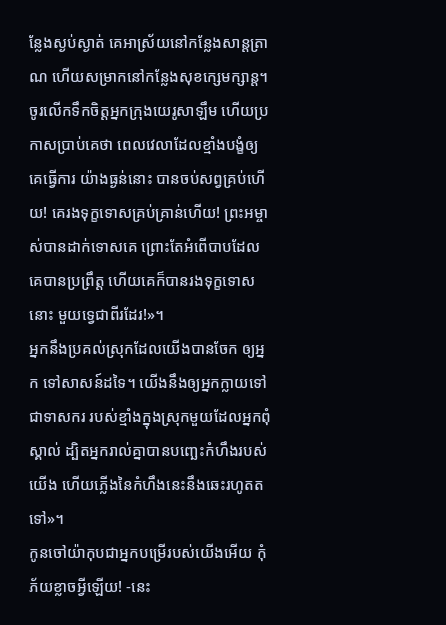ន្លែងស្ងប់ស្ងាត់ គេអាស្រ័យនៅកន្លែងសាន្តត្រាណ ហើយសម្រាកនៅកន្លែងសុខក្សេមក្សាន្ត។
ចូរលើកទឹកចិត្តអ្នកក្រុងយេរូសាឡឹម ហើយប្រកាសប្រាប់គេថា ពេលវេលាដែលខ្មាំងបង្ខំឲ្យគេធ្វើការ យ៉ាងធ្ងន់នោះ បានចប់សព្វគ្រប់ហើយ! គេរងទុក្ខទោសគ្រប់គ្រាន់ហើយ! ព្រះអម្ចាស់បានដាក់ទោសគេ ព្រោះតែអំពើបាបដែលគេបានប្រព្រឹត្ត ហើយគេក៏បានរងទុក្ខទោសនោះ មួយទ្វេជាពីរដែរ!»។
អ្នកនឹងប្រគល់ស្រុកដែលយើងបានចែក ឲ្យអ្នក ទៅសាសន៍ដទៃ។ យើងនឹងឲ្យអ្នកក្លាយទៅជាទាសករ របស់ខ្មាំងក្នុងស្រុកមួយដែលអ្នកពុំស្គាល់ ដ្បិតអ្នករាល់គ្នាបានបញ្ឆេះកំហឹងរបស់យើង ហើយភ្លើងនៃកំហឹងនេះនឹងឆេះរហូតតទៅ»។
កូនចៅយ៉ាកុបជាអ្នកបម្រើរបស់យើងអើយ កុំភ័យខ្លាចអ្វីឡើយ! -នេះ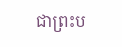ជាព្រះប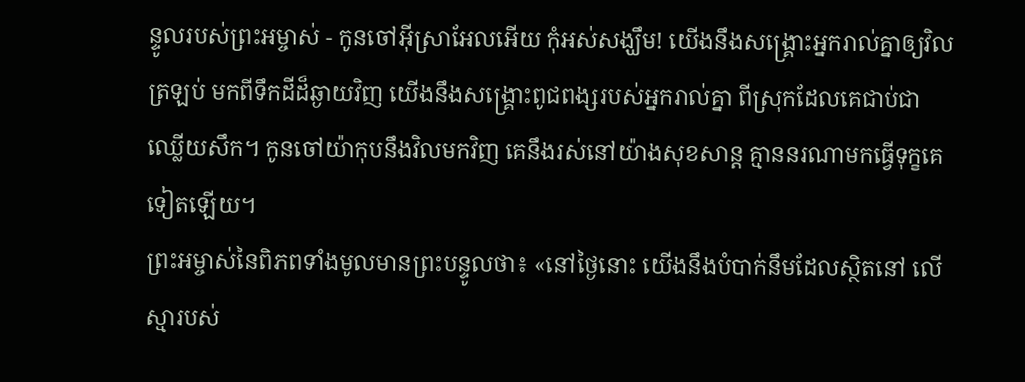ន្ទូលរបស់ព្រះអម្ចាស់ - កូនចៅអ៊ីស្រាអែលអើយ កុំអស់សង្ឃឹម! យើងនឹងសង្គ្រោះអ្នករាល់គ្នាឲ្យវិលត្រឡប់ មកពីទឹកដីដ៏ឆ្ងាយវិញ យើងនឹងសង្គ្រោះពូជពង្សរបស់អ្នករាល់គ្នា ពីស្រុកដែលគេជាប់ជាឈ្លើយសឹក។ កូនចៅយ៉ាកុបនឹងវិលមកវិញ គេនឹងរស់នៅយ៉ាងសុខសាន្ត គ្មាននរណាមកធ្វើទុក្ខគេទៀតឡើយ។
ព្រះអម្ចាស់នៃពិភពទាំងមូលមានព្រះបន្ទូលថា៖ «នៅថ្ងៃនោះ យើងនឹងបំបាក់នឹមដែលស្ថិតនៅ លើស្មារបស់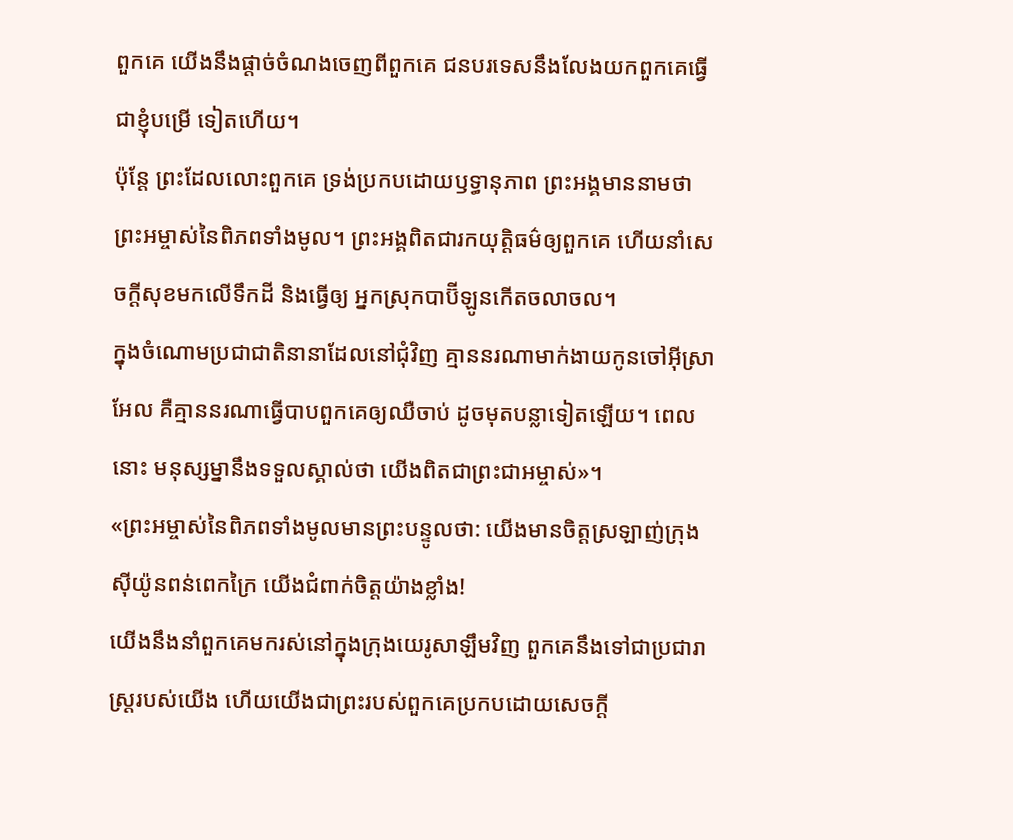ពួកគេ យើងនឹងផ្ដាច់ចំណងចេញពីពួកគេ ជនបរទេសនឹងលែងយកពួកគេធ្វើជាខ្ញុំបម្រើ ទៀតហើយ។
ប៉ុន្តែ ព្រះដែលលោះពួកគេ ទ្រង់ប្រកបដោយឫទ្ធានុភាព ព្រះអង្គមាននាមថា ព្រះអម្ចាស់នៃពិភពទាំងមូល។ ព្រះអង្គពិតជារកយុត្តិធម៌ឲ្យពួកគេ ហើយនាំសេចក្ដីសុខមកលើទឹកដី និងធ្វើឲ្យ អ្នកស្រុកបាប៊ីឡូនកើតចលាចល។
ក្នុងចំណោមប្រជាជាតិនានាដែលនៅជុំវិញ គ្មាននរណាមាក់ងាយកូនចៅអ៊ីស្រាអែល គឺគ្មាននរណាធ្វើបាបពួកគេឲ្យឈឺចាប់ ដូចមុតបន្លាទៀតឡើយ។ ពេលនោះ មនុស្សម្នានឹងទទួលស្គាល់ថា យើងពិតជាព្រះជាអម្ចាស់»។
«ព្រះអម្ចាស់នៃពិភពទាំងមូលមានព្រះបន្ទូលថា: យើងមានចិត្តស្រឡាញ់ក្រុងស៊ីយ៉ូនពន់ពេកក្រៃ យើងជំពាក់ចិត្តយ៉ាងខ្លាំង!
យើងនឹងនាំពួកគេមករស់នៅក្នុងក្រុងយេរូសាឡឹមវិញ ពួកគេនឹងទៅជាប្រជារាស្ត្ររបស់យើង ហើយយើងជាព្រះរបស់ពួកគេប្រកបដោយសេចក្ដី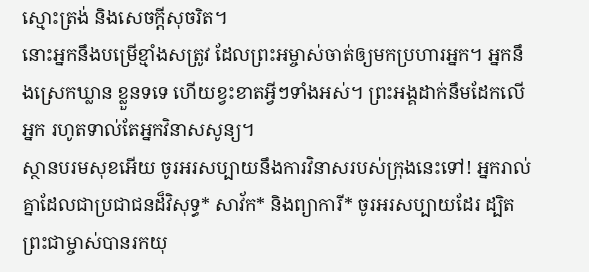ស្មោះត្រង់ និងសេចក្ដីសុចរិត។
នោះអ្នកនឹងបម្រើខ្មាំងសត្រូវ ដែលព្រះអម្ចាស់ចាត់ឲ្យមកប្រហារអ្នក។ អ្នកនឹងស្រេកឃ្លាន ខ្លួនទទេ ហើយខ្វះខាតអ្វីៗទាំងអស់។ ព្រះអង្គដាក់នឹមដែកលើអ្នក រហូតទាល់តែអ្នកវិនាសសូន្យ។
ស្ថានបរមសុខអើយ ចូរអរសប្បាយនឹងការវិនាសរបស់ក្រុងនេះទៅ! អ្នករាល់គ្នាដែលជាប្រជាជនដ៏វិសុទ្ធ* សាវ័ក* និងព្យាការី* ចូរអរសប្បាយដែរ ដ្បិតព្រះជាម្ចាស់បានរកយុ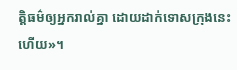ត្តិធម៌ឲ្យអ្នករាល់គ្នា ដោយដាក់ទោសក្រុងនេះហើយ»។